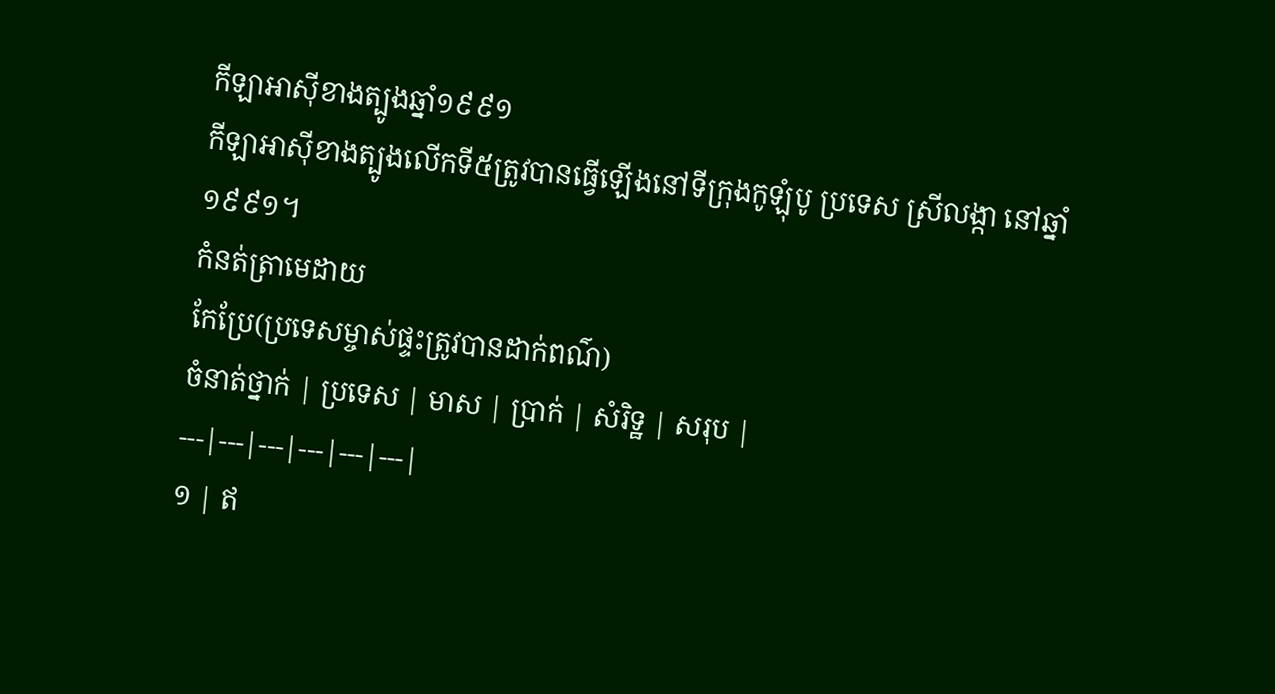កីឡាអាស៊ីខាងត្បូងឆ្នាំ១៩៩១
កីឡាអាស៊ីខាងត្បូងលើកទី៥ត្រូវបានធ្វើឡើងនៅទីក្រុងកូឡុំបូ ប្រទេស ស្រីលង្កា នៅឆ្នាំ១៩៩១។
កំនត់ត្រាមេដាយ
កែប្រែ(ប្រទេសម្ចាស់ផ្ទះត្រូវបានដាក់ពណ៌)
ចំនាត់ថ្នាក់ | ប្រទេស | មាស | ប្រាក់ | សំរិទ្ឋ | សរុប |
---|---|---|---|---|---|
១ | ឥ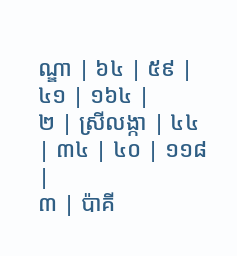ណ្ឌា | ៦៤ | ៥៩ | ៤១ | ១៦៤ |
២ | ស្រីលង្កា | ៤៤ | ៣៤ | ៤០ | ១១៨ |
៣ | ប៉ាគី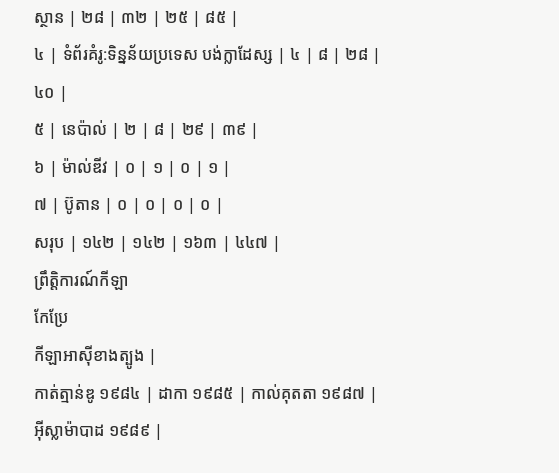ស្ថាន | ២៨ | ៣២ | ២៥ | ៨៥ |
៤ | ទំព័រគំរូ:ទិន្នន័យប្រទេស បង់ក្លាដែស្ស | ៤ | ៨ | ២៨ | ៤០ |
៥ | នេប៉ាល់ | ២ | ៨ | ២៩ | ៣៩ |
៦ | ម៉ាល់ឌីវ | ០ | ១ | ០ | ១ |
៧ | ប៊ូតាន | ០ | ០ | ០ | ០ |
សរុប | ១៤២ | ១៤២ | ១៦៣ | ៤៤៧ |
ព្រឹត្តិការណ៍កីឡា
កែប្រែ
កីឡាអាស៊ីខាងត្បូង |
កាត់ត្មាន់ឌូ ១៩៨៤ | ដាកា ១៩៨៥ | កាល់គុតតា ១៩៨៧ | អ៊ីស្លាម៉ាបាដ ១៩៨៩ |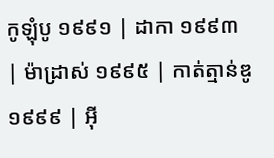កូឡុំបូ ១៩៩១ | ដាកា ១៩៩៣ | ម៉ាដ្រាស់ ១៩៩៥ | កាត់ត្មាន់ឌូ ១៩៩៩ | អ៊ី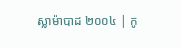ស្លាម៉ាបាដ ២០០៤ | កូ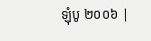ឡុំបូ ២០០៦ |